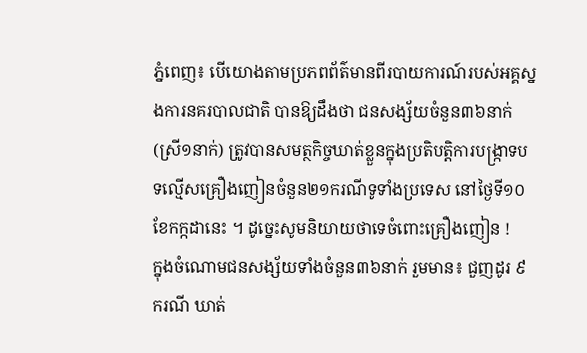ភ្នំពេញ៖ បើយោងតាមប្រភពព័ត៌មានពីរបាយការណ៍របស់អគ្គស្នងការនគរបាលជាតិ បានឱ្យដឹងថា ជនសង្ស័យចំនួន៣៦នាក់(ស្រី១នាក់) ត្រូវបានសមត្ថកិច្ចឃាត់ខ្លួនក្នុងប្រតិបត្តិការបង្ក្រាទបទល្មើសគ្រឿងញៀនចំនួន២១ករណីទូទាំងប្រទេស នៅថ្ងៃទី១០ ខែកក្កដានេះ ។ ដូច្នេះសូមនិយាយថាទេចំពោះគ្រឿងញៀន !
ក្នុងចំណោមជនសង្ស័យទាំងចំនួន៣៦នាក់ រួមមាន៖ ជួញដូរ ៩ករណី ឃាត់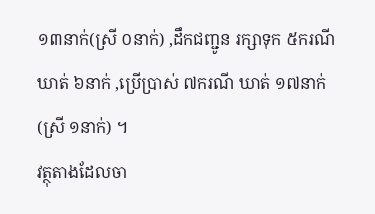១៣នាក់(ស្រី ០នាក់) ,ដឹកជញ្ជូន រក្សាទុក ៥ករណី ឃាត់ ៦នាក់ ,ប្រើប្រាស់ ៧ករណី ឃាត់ ១៧នាក់(ស្រី ១នាក់) ។
វត្ថុតាងដែលចា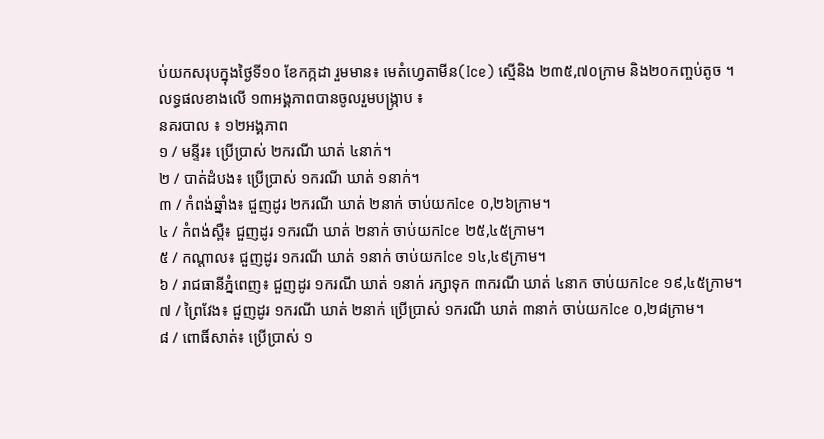ប់យកសរុបក្នុងថ្ងៃទី១០ ខែកក្កដា រួមមាន៖ មេតំហ្វេតាមីន(Ice) ស្មេីនិង ២៣៥,៧០ក្រាម និង២០កញ្ចប់តូច ។
លទ្ធផលខាងលើ ១៣អង្គភាពបានចូលរួមបង្ក្រាប ៖
នគរបាល ៖ ១២អង្គភាព
១ / មន្ទីរ៖ ប្រើប្រាស់ ២ករណី ឃាត់ ៤នាក់។
២ / បាត់ដំបង៖ ប្រើប្រាស់ ១ករណី ឃាត់ ១នាក់។
៣ / កំពង់ឆ្នាំង៖ ជួញដូរ ២ករណី ឃាត់ ២នាក់ ចាប់យកIce ០,២៦ក្រាម។
៤ / កំពង់ស្ពឺ៖ ជួញដូរ ១ករណី ឃាត់ ២នាក់ ចាប់យកIce ២៥,៤៥ក្រាម។
៥ / កណ្តាល៖ ជួញដូរ ១ករណី ឃាត់ ១នាក់ ចាប់យកIce ១៤,៤៩ក្រាម។
៦ / រាជធានីភ្នំពេញ៖ ជួញដូរ ១ករណី ឃាត់ ១នាក់ រក្សាទុក ៣ករណី ឃាត់ ៤នាក ចាប់យកIce ១៩,៤៥ក្រាម។
៧ / ព្រៃវែង៖ ជួញដូរ ១ករណី ឃាត់ ២នាក់ ប្រើប្រាស់ ១ករណី ឃាត់ ៣នាក់ ចាប់យកIce ០,២៨ក្រាម។
៨ / ពោធិ៍សាត់៖ ប្រើប្រាស់ ១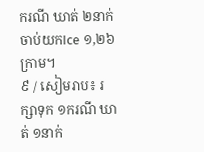ករណី ឃាត់ ២នាក់ ចាប់យកIce ១,២៦ក្រាម។
៩ / សៀមរាប៖ រក្សាទុក ១ករណី ឃាត់ ១នាក់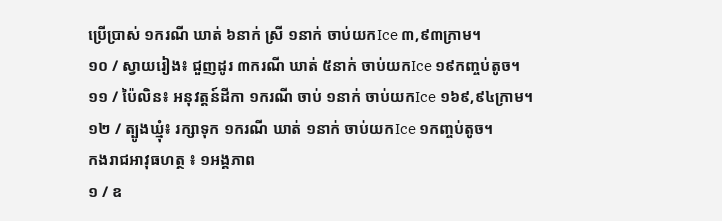ប្រើប្រាស់ ១ករណី ឃាត់ ៦នាក់ ស្រី ១នាក់ ចាប់យកIce ៣,៩៣ក្រាម។
១០ / ស្វាយរៀង៖ ជួញដូរ ៣ករណី ឃាត់ ៥នាក់ ចាប់យកIce ១៩កញ្ចប់តូច។
១១ / ប៉ៃលិន៖ អនុវត្តន៍ដីកា ១ករណី ចាប់ ១នាក់ ចាប់យកIce ១៦៩,៩៤ក្រាម។
១២ / ត្បូងឃ្មុំ៖ រក្សាទុក ១ករណី ឃាត់ ១នាក់ ចាប់យកIce ១កញ្ចប់តូច។
កងរាជអាវុធហត្ថ ៖ ១អង្គភាព
១ / ឧ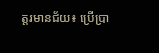ត្តរមានជ័យ៖ ប្រើប្រា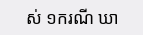ស់ ១ករណី ឃា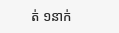ត់ ១នាក់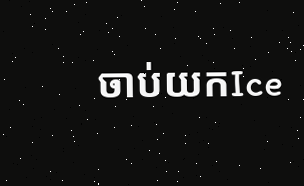ចាប់យកIce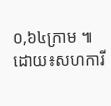០,៦៤ក្រាម ៕ដោយ៖សហការី